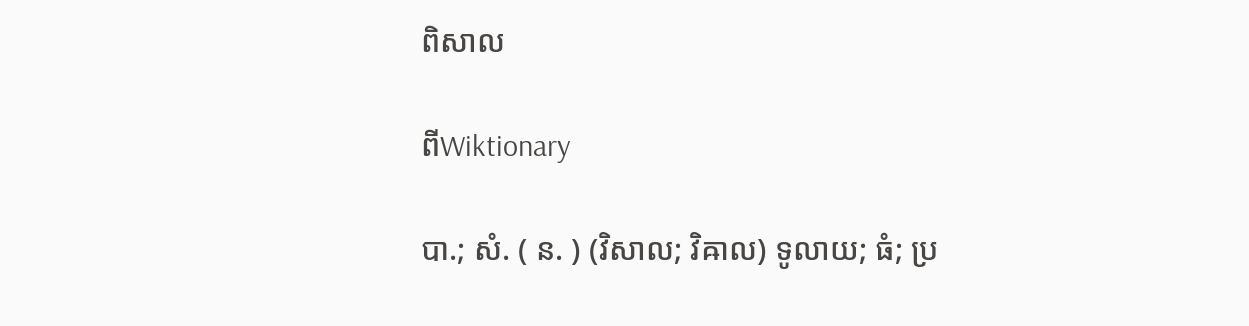ពិសាល

ពីWiktionary

បា.; សំ. ( ន. ) (វិសាល; វិឝាល) ទូលាយ; ធំ; ប្រ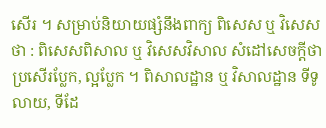សើរ ។ សម្រាប់និយាយផ្សំនឹងពាក្យ ពិសេស ឬ វិសេស ថា : ពិសេសពិសាល ឬ វិសេសវិសាល សំដៅសេចក្ដីថា ប្រសើរប្លែក, ល្អប្លែក ។ ពិសាលដ្ឋាន ឬ វិសាលដ្ឋាន ទីទូលាយ, ទីដែ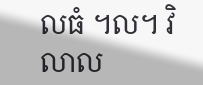លធំ ។ល។ វិលាល